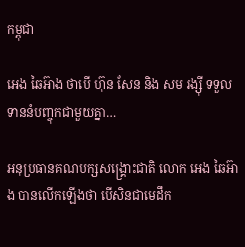កម្ពុជា

អេង ឆៃអ៊ាង ថាបើ ហ៊ុន សែន និង សម រង្ស៊ី ទទួលទាននំបញ្ចុកជាមួយគ្នា…

អនុប្រធានគណបក្សសង្គ្រោះជាតិ លោក អេង ឆៃអ៊ាង បានលើកឡើងថា បើសិនជាមេដឹក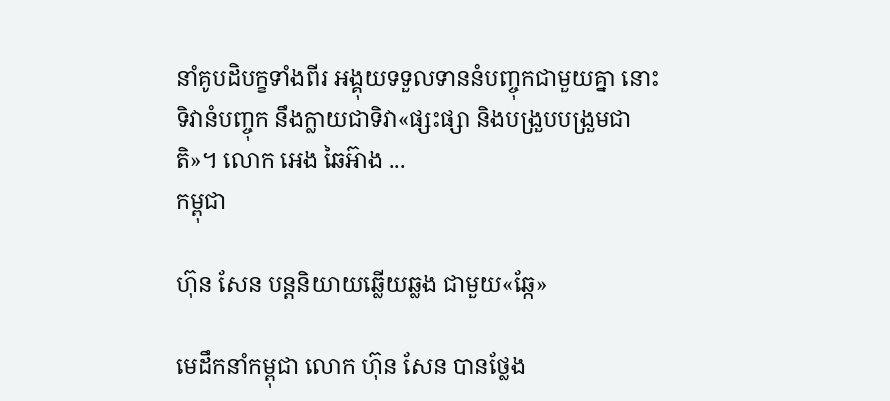នាំគូបដិបក្ខទាំងពីរ អង្គុយទទួលទាននំបញ្ចុកជាមួយគ្នា នោះទិវានំបញ្ចុក នឹងក្លាយជាទិវា«ផ្សះផ្សា និងបង្រួបបង្រួមជាតិ»។ លោក អេង ឆៃអ៊ាង ...
កម្ពុជា

ហ៊ុន សែន បន្តនិយាយឆ្លើយឆ្លង ជាមួយ«ឆ្កែ»

មេដឹកនាំកម្ពុជា លោក ហ៊ុន សែន បានថ្លែង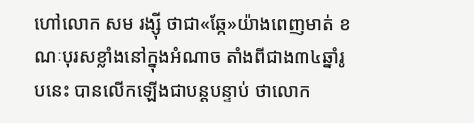ហៅលោក សម រង្ស៊ី ថាជា«ឆ្កែ»យ៉ាងពេញមាត់ ខណៈបុរសខ្លាំងនៅក្នុងអំណាច តាំងពីជាង៣៤ឆ្នាំរូបនេះ បានលើកឡើងជាបន្តបន្ទាប់ ថាលោក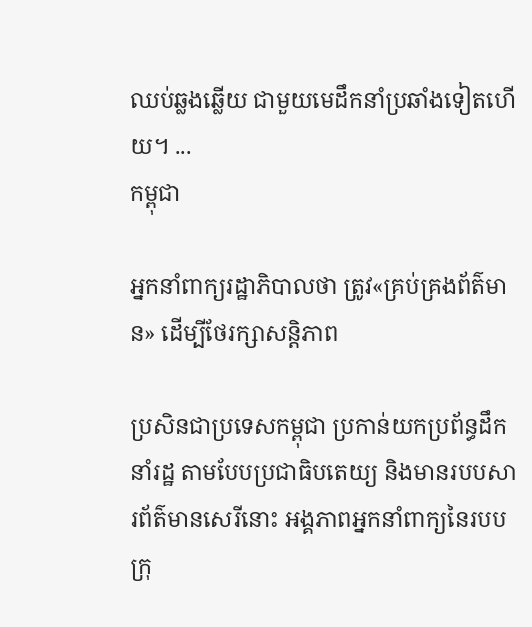ឈប់ឆ្លងឆ្លើយ ជាមួយមេដឹកនាំប្រឆាំងទៀតហើយ។ ...
កម្ពុជា

អ្នកនាំពាក្យរដ្ឋាភិបាលថា ត្រូវ«គ្រប់គ្រងព័ត៌មាន» ដើម្បីថែរក្សាសន្ដិភាព

ប្រសិនជាប្រទេសកម្ពុជា ប្រកាន់យកប្រព័ន្ធដឹកនាំរដ្ឋ តាមបែបប្រជាធិបតេយ្យ និងមានរបបសារព័ត៌មានសេរីនោះ អង្គភាពអ្នកនាំពាក្យនៃរបបក្រុ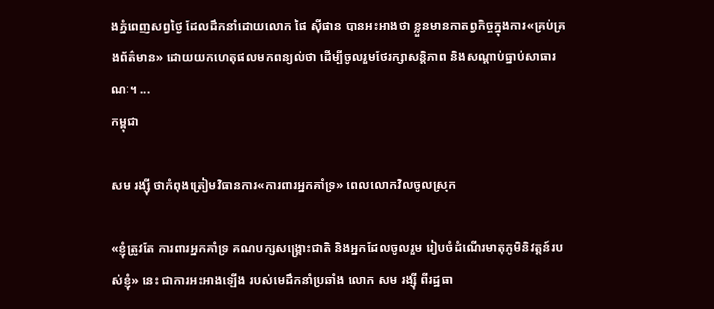ងភ្នំពេញសព្វថ្ងៃ ដែលដឹកនាំដោយលោក ផៃ ស៊ីផាន បានអះអាងថា ខ្លួនមានកាតព្វកិច្ចក្នុងការ«គ្រប់គ្រងព័ត៌មាន» ដោយយកហេតុផលមកពន្យល់ថា ដើម្បីចូលរួមថែរក្សាសន្តិភាព និងសណ្ដាប់ធ្នាប់សាធារណៈ។ ...
កម្ពុជា

សម រង្ស៊ី ថាកំពុងត្រៀមវិធានការ«ការពារអ្នកគាំទ្រ» ពេលលោកវិលចូលស្រុក

«ខ្ញុំត្រូវតែ ការពារអ្នកគាំទ្រ គណបក្សសង្គ្រោះជាតិ និងអ្នកដែលចូលរួម រៀបចំដំណើរមាតុភូមិនិវត្តន៍របស់ខ្ញុំ» នេះ ជាការអះអាងឡើង របស់មេដឹកនាំប្រឆាំង លោក សម រង្ស៊ី ពីរដ្ឋធា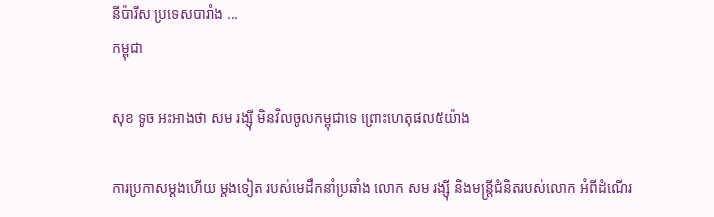នីប៉ារីស ប្រទេសបារាំង ...
កម្ពុជា

សុខ ទូច អះអាងថា សម រង្ស៊ី មិនវិលចូលកម្ពុជាទេ ព្រោះហេតុផល៥យ៉ាង

ការប្រកាសម្ដងហើយ ម្ដងទៀត របស់មេដឹកនាំប្រឆាំង លោក សម រង្ស៊ី និងមន្ត្រីជំនិតរបស់លោក អំពីដំណើរ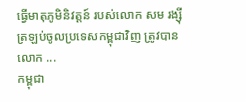ធ្វើមាតុភូមិនិវត្តន៍ របស់លោក សម រង្ស៊ី ត្រឡប់ចូលប្រទេសកម្ពុជាវិញ ត្រូវបានលោក ...
កម្ពុជា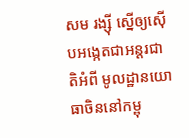សម រង្ស៊ី ស្នើឲ្យស៊ើបអង្កេតជាអន្តរជាតិអំពី មូលដ្ឋានយោធាចិននៅកម្ពុ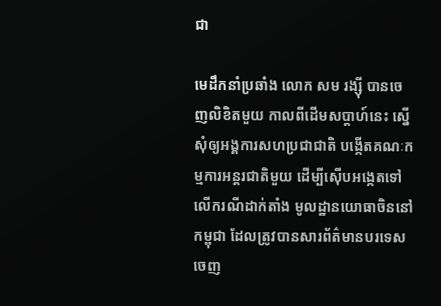ជា

មេដឹកនាំប្រឆាំង លោក សម រង្ស៊ី បានចេញលិខិតមួយ កាលពីដើមសប្ដាហ៍នេះ ស្នើសុំឲ្យអង្គការសហប្រជាជាតិ បង្កើតគណៈកម្មការអន្តរជាតិមួយ ដើម្បីស៊ើបអង្កេតទៅលើករណីដាក់តាំង មូលដ្ឋានយោធាចិននៅកម្ពុជា ដែលត្រូវបានសារព័ត៌មានបរទេស ចេញ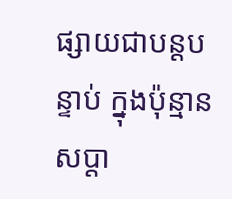ផ្សាយជាបន្តបន្ទាប់ ក្នុងប៉ុន្មានសប្ដា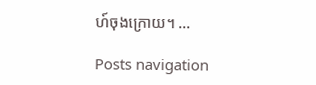ហ៍ចុងក្រោយ។ ...

Posts navigation